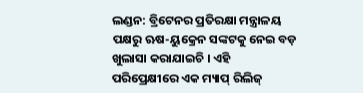ଲଣ୍ଡନ: ବ୍ରିଟେନର ପ୍ରତିରକ୍ଷା ମନ୍ତ୍ରାଳୟ ପକ୍ଷରୁ ଋଷ-ୟୁକ୍ରେନ ସଙ୍କଟକୁ ନେଇ ବଡ଼ ଖୁଲାସା କରାଯାଇଚି । ଏହି ପରିପ୍ରେକ୍ଷୀରେ ଏକ ମ୍ୟାପ୍ ରିଲିଜ୍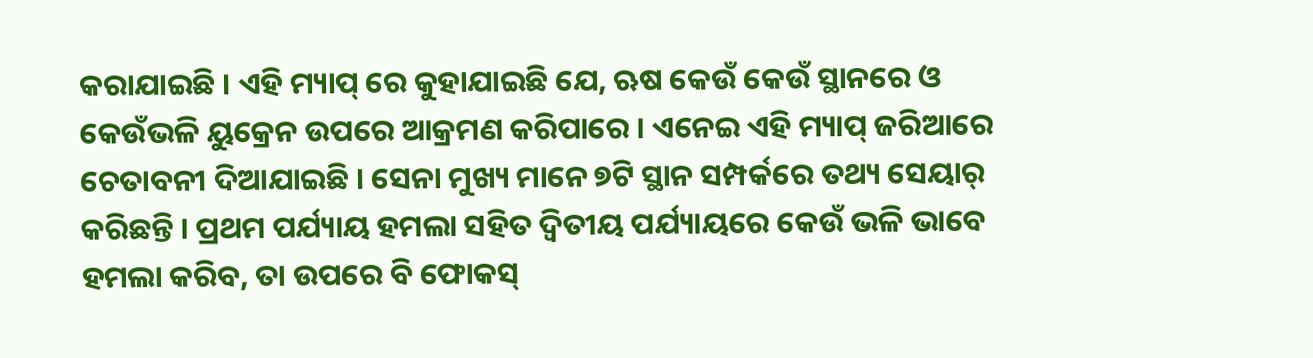କରାଯାଇଛି । ଏହି ମ୍ୟାପ୍ ରେ କୁହାଯାଇଛି ଯେ, ଋଷ କେଉଁ କେଉଁ ସ୍ଥାନରେ ଓ କେଉଁଭଳି ୟୁକ୍ରେନ ଉପରେ ଆକ୍ରମଣ କରିପାରେ । ଏନେଇ ଏହି ମ୍ୟାପ୍ ଜରିଆରେ ଚେତାବନୀ ଦିଆଯାଇଛି । ସେନା ମୁଖ୍ୟ ମାନେ ୭ଟି ସ୍ଥାନ ସମ୍ପର୍କରେ ତଥ୍ୟ ସେୟାର୍ କରିଛନ୍ତି । ପ୍ରଥମ ପର୍ଯ୍ୟାୟ ହମଲା ସହିତ ଦ୍ୱିତୀୟ ପର୍ଯ୍ୟାୟରେ କେଉଁ ଭଳି ଭାବେ ହମଲା କରିବ, ତା ଉପରେ ବି ଫୋକସ୍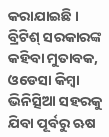କରାଯାଇଛି ।
ବ୍ରିଟିଶ୍ ସରକାରଙ୍କ କହିବା ମୁତାବକ, ଓଡେସା କିମ୍ବା ଭିନିତ୍ସିଆ ସହରକୁ ଯିବା ପୂର୍ବରୁ ଋଷ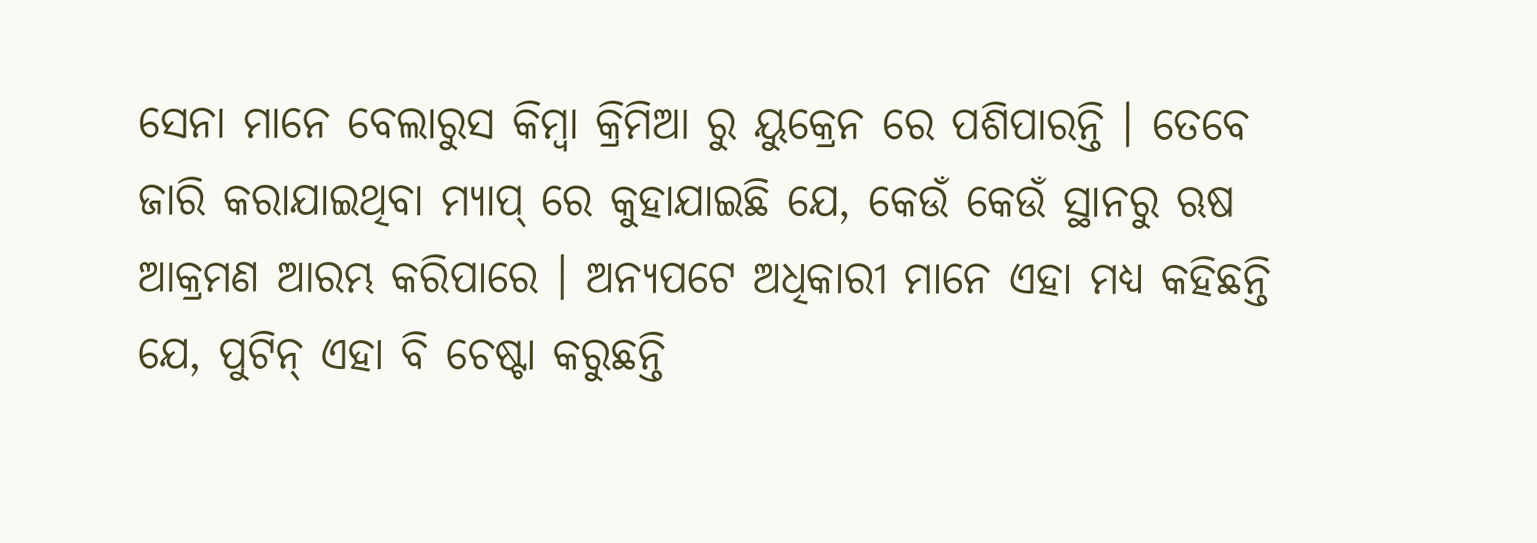ସେନା ମାନେ ବେଲାରୁସ କିମ୍ବା କ୍ରିମିଆ ରୁ ୟୁକ୍ରେନ ରେ ପଶିପାରନ୍ତି । ତେବେ ଜାରି କରାଯାଇଥିବା ମ୍ୟାପ୍ ରେ କୁହାଯାଇଛି ଯେ, କେଉଁ କେଉଁ ସ୍ଥାନରୁ ଋଷ ଆକ୍ରମଣ ଆରମ୍ଭ କରିପାରେ । ଅନ୍ୟପଟେ ଅଧିକାରୀ ମାନେ ଏହା ମଧ୍ୟ କହିଛନ୍ତି ଯେ, ପୁଟିନ୍ ଏହା ବି ଚେଷ୍ଟା କରୁଛନ୍ତି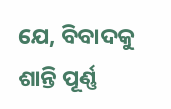ଯେ, ବିବାଦକୁ ଶାନ୍ତି ପୂର୍ଣ୍ଣ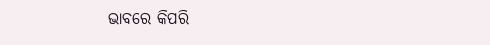ଭାବରେ କିପରି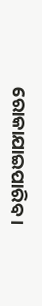ରୋକାଯାଇପାରିବ ।